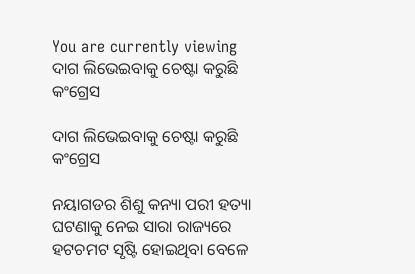You are currently viewing ଦାଗ ଲିଭେଇବାକୁ ଚେଷ୍ଟା କରୁଛି କଂଗ୍ରେସ

ଦାଗ ଲିଭେଇବାକୁ ଚେଷ୍ଟା କରୁଛି କଂଗ୍ରେସ

ନୟାଗଡର ଶିଶୁ କନ୍ୟା ପରୀ ହତ୍ୟା ଘଟଣାକୁ ନେଇ ସାରା ରାଜ୍ୟରେ ହଟଚମଟ ସୃଷ୍ଟି ହୋଇଥିବା ବେଳେ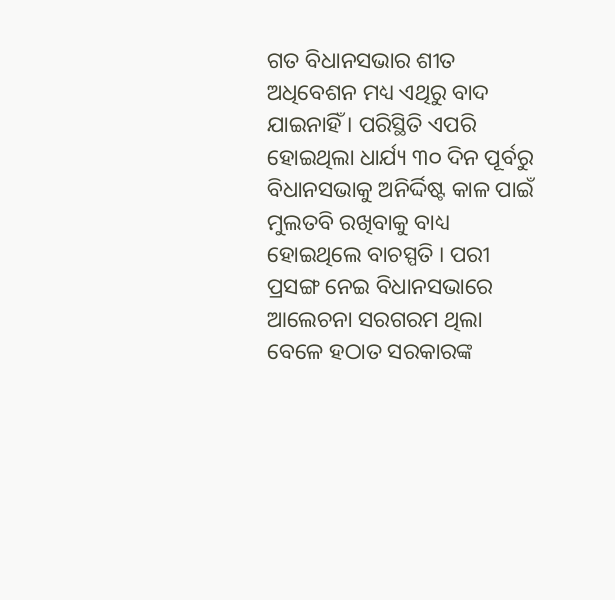ଗତ ବିଧାନସଭାର ଶୀତ ଅଧିବେଶନ ମଧ୍ୟ ଏଥିରୁ ବାଦ ଯାଇନାହିଁ । ପରିସ୍ଥିତି ଏପରି ହୋଇଥିଲା ଧାର୍ଯ୍ୟ ୩୦ ଦିନ ପୂର୍ବରୁ ବିଧାନସଭାକୁ ଅନିର୍ଦ୍ଦିଷ୍ଟ କାଳ ପାଇଁ ମୁଲତବି ରଖିବାକୁ ବାଧ୍ୟ ହୋଇଥିଲେ ବାଚସ୍ପତି । ପରୀ ପ୍ରସଙ୍ଗ ନେଇ ବିଧାନସଭାରେ ଆଲେଚନା ସରଗରମ ଥିଲା ବେଳେ ହଠାତ ସରକାରଙ୍କ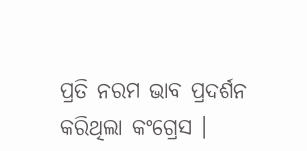ପ୍ରତି ନରମ ଭାବ ପ୍ରଦର୍ଶନ କରିଥିଲା କଂଗ୍ରେସ ।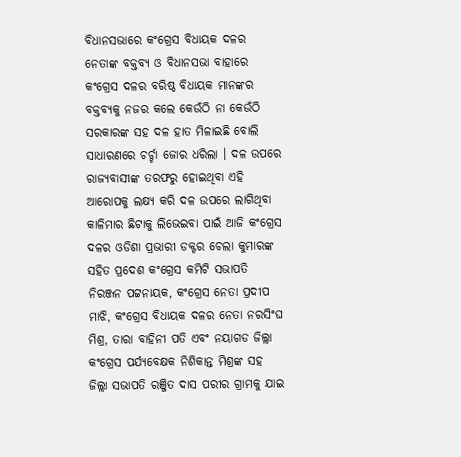ବିଧାନସଭାରେ କଂଗ୍ରେସ ବିଧାୟକ ଦଳର ନେତାଙ୍କ ବକ୍ତବ୍ୟ ଓ ବିଧାନସଭା ବାହାରେ କଂଗ୍ରେସ ଦଳର ବରିଷ୍ଠ ବିଧାୟକ ମାନଙ୍କର ବକ୍ତବ୍ୟକୁ ନଜର କଲେ କେଉଁଠି ନା କେଉଁଠି ସରକାରଙ୍କ ସହ ଦଳ ହାତ ମିଳାଇଛି ବୋଲି ସାଧାରଣରେ ଚର୍ଚ୍ଚା ଜୋର ଧରିଲା । ଦଳ ଉପରେ ରାଜ୍ୟବାସୀଙ୍କ ତରଫରୁ ହୋଇଥିବା ଏହି ଆରୋପକୁ ଲକ୍ଷ୍ୟ କରି ଦଳ ଉପରେ ଲାଗିଥିବା କାଳିମାର ଛିଟାକୁ ଲିଭେଇବା ପାଇଁ ଆଜି କଂଗ୍ରେସ ଦଳର ଓଡିଶା ପ୍ରଭାରୀ ଡକ୍ଟର ଚେଲା କୁମାରଙ୍କ ସହିତ ପ୍ରଦେଶ କଂଗ୍ରେସ କମିଟି ସଭାପତି ନିରଞ୍ଜନ ପଟ୍ଟନାୟକ, କଂଗ୍ରେସ ନେତା ପ୍ରଦୀପ ମାଝି, କଂଗ୍ରେସ ବିଧାୟକ ଦଳର ନେତା ନରସିଂଘ ମିଶ୍ର, ତାରା ବାହିନୀ ପତି ଏବଂ ନୟାଗଡ ଜିଲ୍ଲା କଂଗ୍ରେସ ପର୍ଯ୍ୟବେକ୍ଷକ ନିଶିକାନ୍ତ ମିଶ୍ରଙ୍କ ସହ ଜିଲ୍ଲା ସଭାପତି ରଞ୍ଜିତ ଦାସ ପରୀର ଗ୍ରାମକୁ ଯାଇ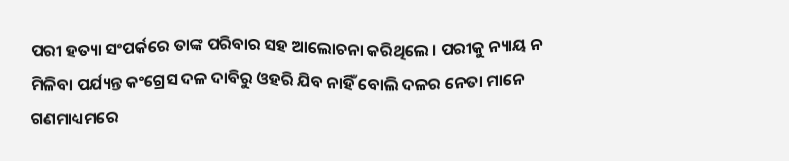ପରୀ ହତ୍ୟା ସଂପର୍କରେ ତାଙ୍କ ପରିବାର ସହ ଆଲୋଚନା କରିଥିଲେ । ପରୀକୁ ନ୍ୟାୟ ନ ମିଳିବା ପର୍ଯ୍ୟନ୍ତ କଂଗ୍ରେସ ଦଳ ଦାବିରୁ ଓହରି ଯିବ ନାହିଁ ବୋଲି ଦଳର ନେତା ମାନେ ଗଣମାଧ୍ୟମରେ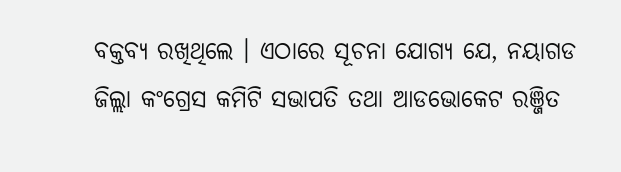ବକ୍ତବ୍ୟ ରଖିଥିଲେ । ଏଠାରେ ସୂଚନା ଯୋଗ୍ୟ ଯେ, ନୟାଗଡ ଜିଲ୍ଲା କଂଗ୍ରେସ କମିଟି ସଭାପତି ତଥା ଆଡଭୋକେଟ ରଞ୍ଜିତ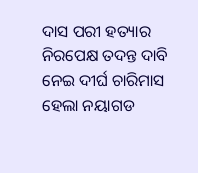ଦାସ ପରୀ ହତ୍ୟାର ନିରପେକ୍ଷ ତଦନ୍ତ ଦାବି ନେଇ ଦୀର୍ଘ ଚାରିମାସ ହେଲା ନୟାଗଡ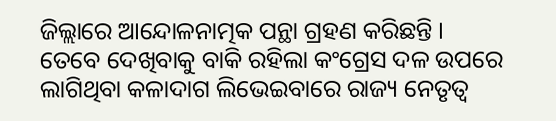ଜିଲ୍ଲାରେ ଆନ୍ଦୋଳନାତ୍ମକ ପନ୍ଥା ଗ୍ରହଣ କରିଛନ୍ତି । ତେବେ ଦେଖିବାକୁ ବାକି ରହିଲା କଂଗ୍ରେସ ଦଳ ଉପରେ ଲାଗିଥିବା କଳାଦାଗ ଲିଭେଇବାରେ ରାଜ୍ୟ ନେତୃତ୍ୱ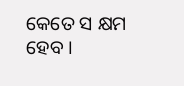କେତେ ସ କ୍ଷମ ହେବ ।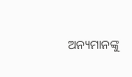ଅନ୍ୟମାନଙ୍କୁ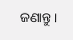ଜଣାନ୍ତୁ।